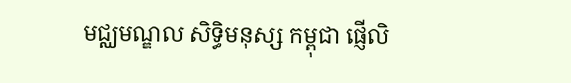មជ្ឈមណ្ឌល សិទ្ធិមនុស្ស កម្ពុជា ផ្ញើលិ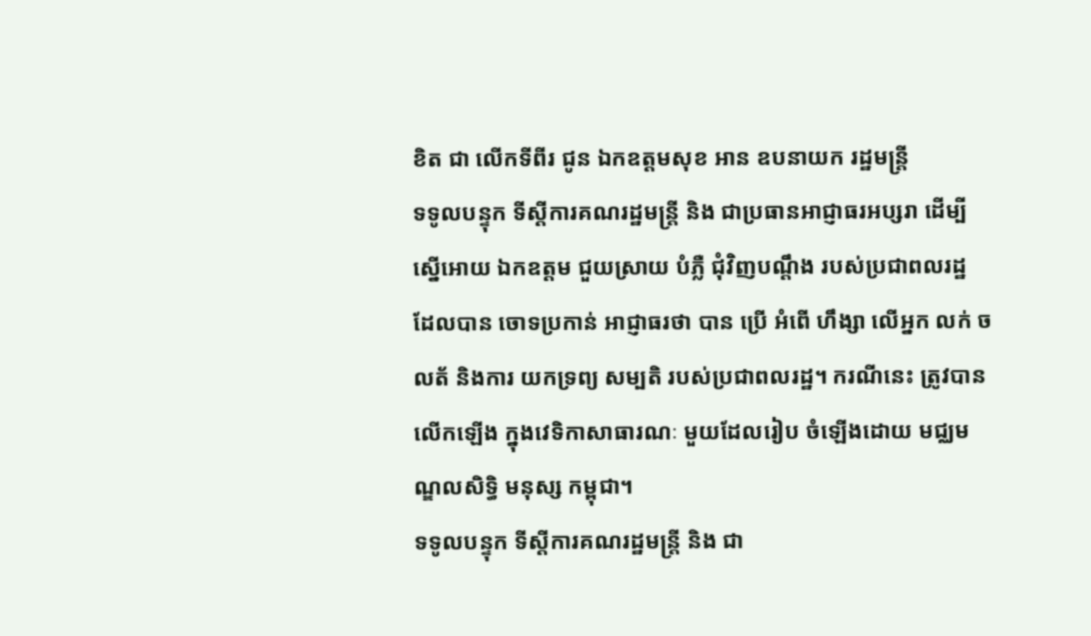ខិត ជា លើកទីពីរ ជូន ឯកឧត្តមសុខ អាន ឧបនាយក រដ្ឋមន្រ្តី
ទទូលបន្ទុក ទីស្តីការគណរដ្ឋមន្រ្តី និង ជាប្រធានអាជ្ញាធរអប្សរា ដើម្បីស្នើអោយ ឯកឧត្តម ជួយស្រាយ បំភ្លឺ ជុំវិញបណ្តឹង របស់ប្រជាពលរដ្ឋ ដែលបាន ចោទប្រកាន់ អាជ្ញាធរថា បាន ប្រើ អំពើ ហឹង្សា លើអ្នក លក់ ចលត័ និងការ យកទ្រព្យ សម្បតិ របស់ប្រជាពលរដ្ឋ។ ករណីនេះ ត្រូវបាន លើកឡើង ក្នុងវេទិកាសាធារណៈ មួយដែលរៀប ចំឡើងដោយ មជ្ឈមណ្ឌលសិទ្ធិ មនុស្ស កម្ពុជា។
ទទូលបន្ទុក ទីស្តីការគណរដ្ឋមន្រ្តី និង ជា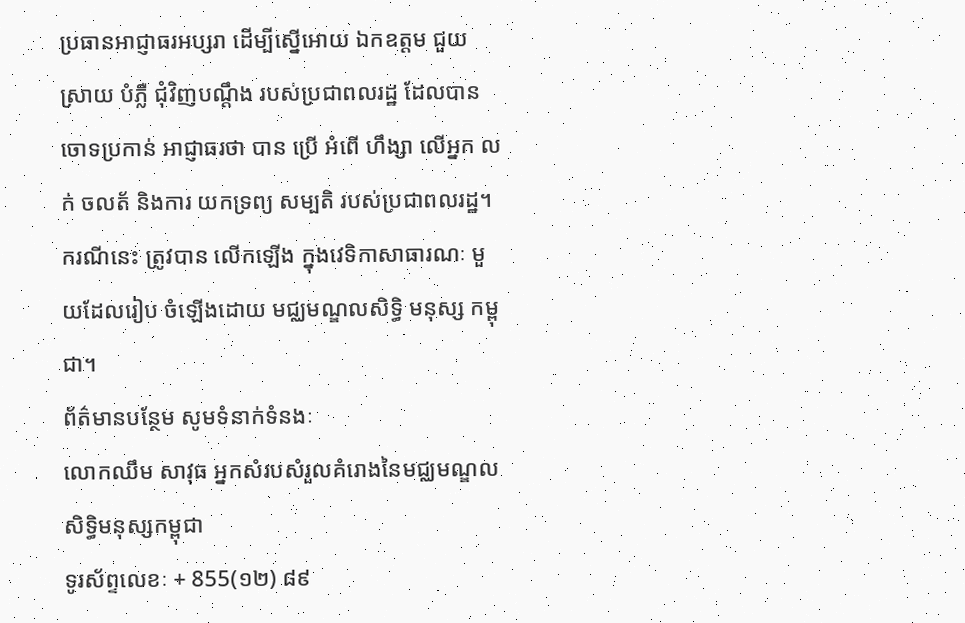ប្រធានអាជ្ញាធរអប្សរា ដើម្បីស្នើអោយ ឯកឧត្តម ជួយស្រាយ បំភ្លឺ ជុំវិញបណ្តឹង របស់ប្រជាពលរដ្ឋ ដែលបាន ចោទប្រកាន់ អាជ្ញាធរថា បាន ប្រើ អំពើ ហឹង្សា លើអ្នក លក់ ចលត័ និងការ យកទ្រព្យ សម្បតិ របស់ប្រជាពលរដ្ឋ។ ករណីនេះ ត្រូវបាន លើកឡើង ក្នុងវេទិកាសាធារណៈ មួយដែលរៀប ចំឡើងដោយ មជ្ឈមណ្ឌលសិទ្ធិ មនុស្ស កម្ពុជា។
ព័ត៌មានបនែ្ថម សូមទំនាក់ទំនងៈ
លោកឈឹម សាវុធ អ្នកសំរបសំរួលគំរោងនៃមជ្ឈមណ្ឌលសិទិ្ធមនុស្សកម្ពុជា
ទូរស័ព្ទលេខៈ + 855(១២) ៨៩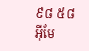៩៨ ៥៨
អ៊ីមែ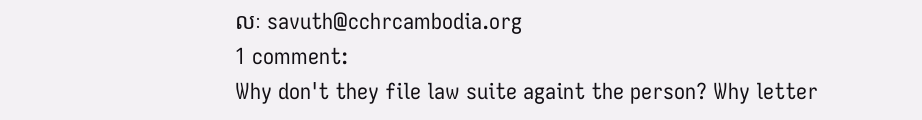លៈ savuth@cchrcambodia.org
1 comment:
Why don't they file law suite againt the person? Why letter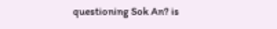questioning Sok An? is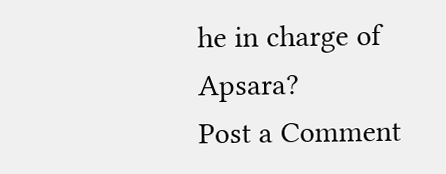he in charge of Apsara?
Post a Comment